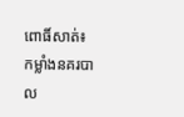ពោធិ៍សាត់៖ កម្លាំងនគរបាល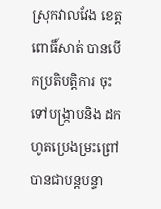ស្រុកវាលវែង ខេត្ដពោធិ៍សាត់ បានបើកប្រតិបត្ដិការ ចុះទៅបង្ក្រាបនិង ដកហូតប្រេងម្រះព្រៅ បានជាបន្ដបន្ទា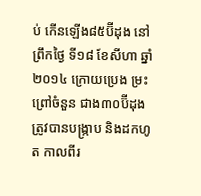ប់ កើនឡើង៨៥ប៊ីដុង នៅព្រឹកថ្ងៃ ទី១៨ ខែសីហា ឆ្នាំ២០១៤ ក្រោយប្រេង ម្រះព្រៅចំនួន ជាង៣០ប៊ីដុង ត្រូវបានបង្ក្រាប និងដកហូត កាលពីរ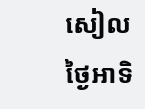សៀល ថ្ងៃអាទិ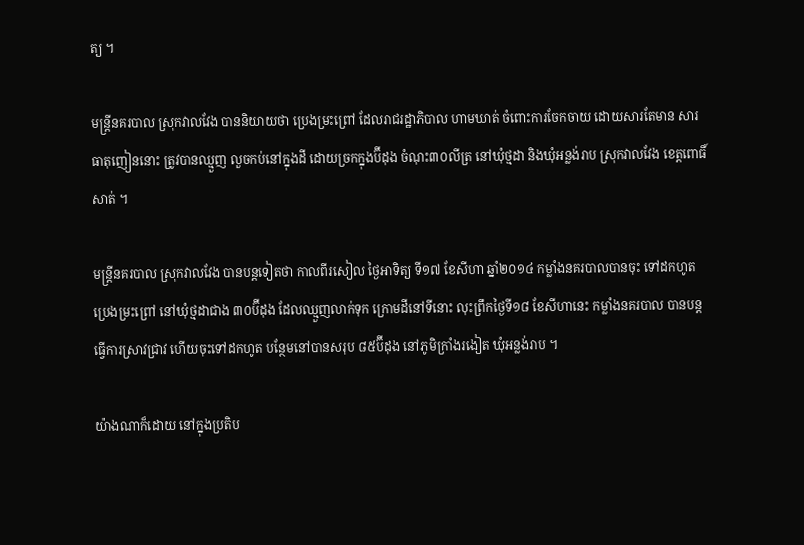ត្យ ។

មន្ដ្រីនគរបាល ស្រុកវាលវែង បាននិយាយថា ប្រេងម្រះព្រៅ ដែលរាជរដ្ឋាភិបាល ហាមឃាត់ ចំពោះការចែកចាយ ដោយសារតែមាន សារធាតុញៀននោះ ត្រូវបានឈ្មួញ លួចកប់នៅក្នុងដី ដោយច្រកក្នុងប៊ីដុង ចំណុះ៣០លីត្រ នៅឃុំថ្មដា និងឃុំអន្លង់រាប ស្រុកវាលវែង ខេត្ដពោធិ៍សាត់ ។

មន្ដ្រីនគរបាល ស្រុកវាលវែង បានបន្ដទៀតថា កាលពីរសៀល ថ្ងៃអាទិត្យ ទី១៧ ខែសីហា ឆ្នាំ២០១៤ កម្លាំងនគរបាលបានចុះ ទៅដកហូតប្រេងម្រះព្រៅ នៅឃុំថ្មដាជាង ៣០ប៊ីដុង ដែលឈ្មួញលាក់ទុក ក្រោមដីនៅទីនោះ លុះព្រឹកថ្ងៃទី១៨ ខែសីហានេះ កម្លាំងនគរបាល បានបន្ដធ្វើការស្រាវជ្រាវ ហើយចុះទៅដកហូត បន្ថែមនៅបានសរុប ៨៥ប៊ីដុង នៅភូមិក្រាំងរងៀត ឃុំអន្លង់រាប ។

យ៉ាងណាក៏ដោយ នៅក្នុងប្រតិប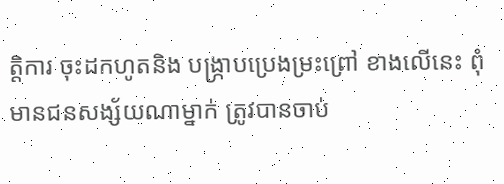ត្ដិការ ចុះដកហូតនិង បង្ក្រាបប្រេងម្រះព្រៅ ខាងលើនេះ ពុំមានជនសង្ស័យណាម្នាក់ ត្រូវបានចាប់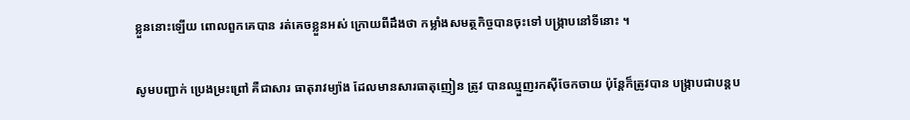ខ្លួននោះឡើយ ពោលពួកគេបាន រត់គេចខ្លួនអស់ ក្រោយពីដឹងថា កម្លាំងសមត្ថកិច្ចបានចុះទៅ បង្ក្រាបនៅទីនោះ ។

សូមបញ្ជាក់ ប្រេងម្រះព្រៅ គឺជាសារ ធាតុរាវម្យ៉ាង ដែលមានសារធាតុញៀន ត្រូវ បានឈ្មួញរកស៊ីចែកចាយ ប៉ុន្ដែក៏ត្រូវបាន បង្ក្រាបជាបន្ដប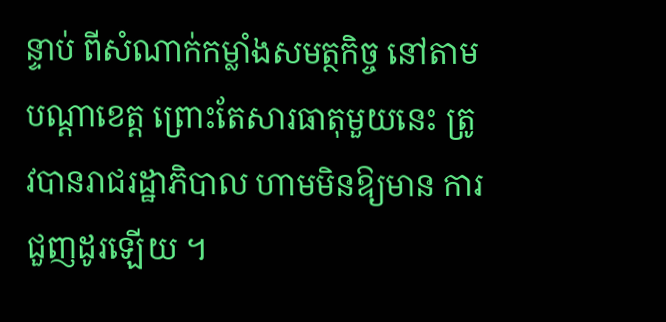ន្ទាប់ ពីសំណាក់កម្លាំងសមត្ថកិច្ច នៅតាមបណ្ដាខេត្ដ ព្រោះតែសារធាតុមួយនេះ ត្រូវបានរាជរដ្ឋាភិបាល ហាមមិនឱ្យមាន ការជួញដូរឡើយ ។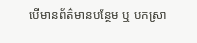បើមានព័ត៌មានបន្ថែម ឬ បកស្រា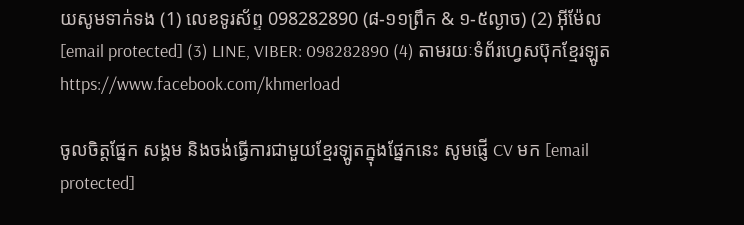យសូមទាក់ទង (1) លេខទូរស័ព្ទ 098282890 (៨-១១ព្រឹក & ១-៥ល្ងាច) (2) អ៊ីម៉ែល [email protected] (3) LINE, VIBER: 098282890 (4) តាមរយៈទំព័រហ្វេសប៊ុកខ្មែរឡូត https://www.facebook.com/khmerload

ចូលចិត្តផ្នែក សង្គម និងចង់ធ្វើការជាមួយខ្មែរឡូតក្នុងផ្នែកនេះ សូមផ្ញើ CV មក [email protected]